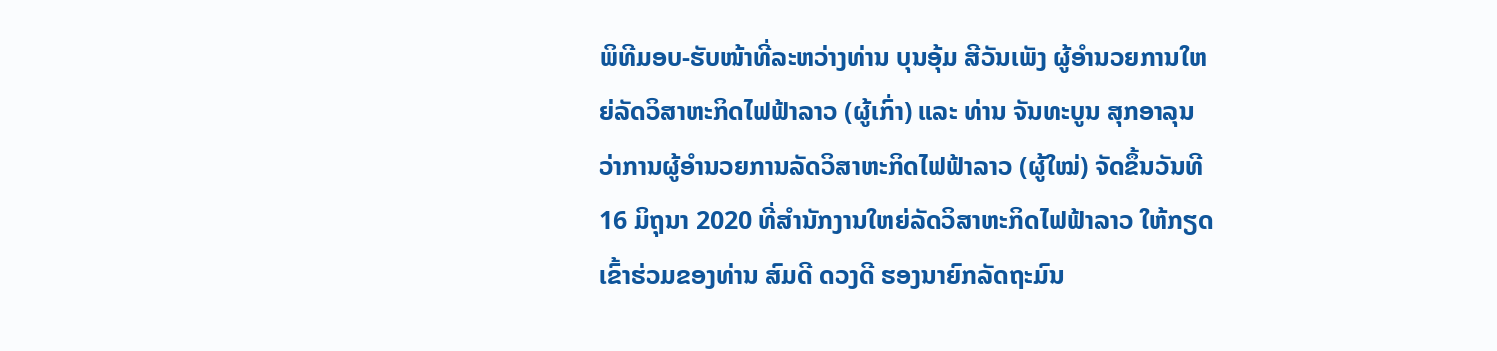ພິທີມອບ-ຮັບໜ້າທີ່ລະຫວ່າງທ່ານ ບຸນອຸ້ມ ສີວັນເພັງ ຜູ້ອໍານວຍການໃຫຍ່ລັດວິສາຫະກິດໄຟຟ້າລາວ (ຜູ້ເກົ່າ) ແລະ ທ່ານ ຈັນທະບູນ ສຸກອາລຸນ ວ່າການຜູ້ອໍານວຍການລັດວິສາຫະກິດໄຟຟ້າລາວ (ຜູ້ໃໝ່) ຈັດຂຶ້ນວັນທີ 16 ມິຖຸນາ 2020 ທີ່ສໍານັກງານໃຫຍ່ລັດວິສາຫະກິດໄຟຟ້າລາວ ໃຫ້ກຽດເຂົ້າຮ່ວມຂອງທ່ານ ສົມດີ ດວງດີ ຮອງນາຍົກລັດຖະມົນ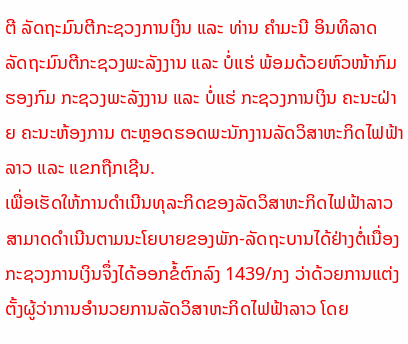ຕີ ລັດຖະມົນຕີກະຊວງການເງິນ ແລະ ທ່ານ ຄໍາມະນີ ອິນທິລາດ ລັດຖະມົນຕີກະຊວງພະລັງງານ ແລະ ບໍ່ແຮ່ ພ້ອມດ້ວຍຫົວໜ້າກົມ ຮອງກົມ ກະຊວງພະລັງງານ ແລະ ບໍ່ແຮ່ ກະຊວງການເງິນ ຄະນະຝ່າຍ ຄະນະຫ້ອງການ ຕະຫຼອດຮອດພະນັກງານລັດວິສາຫະກິດໄຟຟ້າລາວ ແລະ ແຂກຖືກເຊີນ.
ເພື່ອເຮັດໃຫ້ການດໍາເນີນທຸລະກິດຂອງລັດວິສາຫະກິດໄຟຟ້າລາວ ສາມາດດໍາເນີນຕາມນະໂຍບາຍຂອງພັກ-ລັດຖະບານໄດ້ຢ່າງຕໍ່ເນື່ອງ ກະຊວງການເງິນຈຶ່ງໄດ້ອອກຂໍ້ຕົກລົງ 1439/ກງ ວ່າດ້ວຍການແຕ່ງຕັ້ງຜູ້ວ່າການອໍານວຍການລັດວິສາຫະກິດໄຟຟ້າລາວ ໂດຍ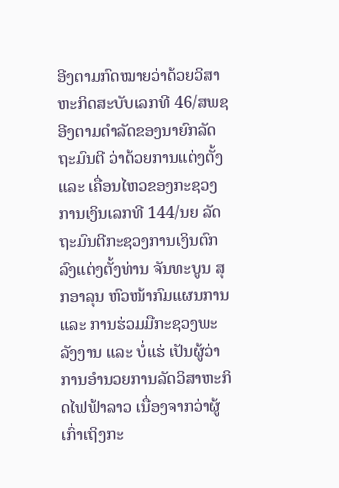ອີງຕາມກົດໝາຍວ່າດ້ວຍວິສາຫະກິດສະບັບເລກທີ 46/ສພຊ ອີງຕາມດໍາລັດຂອງນາຍົກລັດຖະມົນຕີ ວ່າດ້ວຍການແຕ່ງຕັ້ງ ແລະ ເຄື່ອນໄຫວຂອງກະຊວງການເງິນເລກທີ 144/ນຍ ລັດຖະມົນຕີກະຊວງການເງິນຕົກລົງແຕ່ງຕັ້ງທ່ານ ຈັນທະບູນ ສຸກອາລຸນ ຫົວໜ້າກົມແຜນການ ແລະ ການຮ່ວມມືກະຊວງພະລັງງານ ແລະ ບໍ່ແຮ່ ເປັນຜູ້ວ່າການອໍານວຍການລັດວິສາຫະກິດໄຟຟ້າລາວ ເນື່ອງຈາກວ່າຜູ້ເກົ່າເຖິງກະ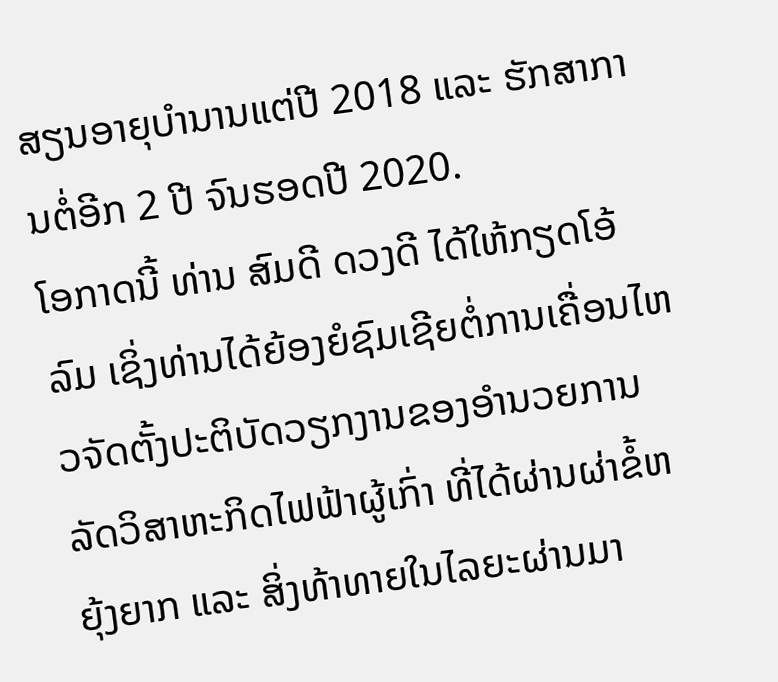ສຽນອາຍຸບໍານານແຕ່ປີ 2018 ແລະ ຮັກສາການຕໍ່ອີກ 2 ປີ ຈົນຮອດປີ 2020.
ໂອກາດນີ້ ທ່ານ ສົມດີ ດວງດີ ໄດ້ໃຫ້ກຽດໂອ້ລົມ ເຊິ່ງທ່ານໄດ້ຍ້ອງຍໍຊົມເຊີຍຕໍ່ການເຄື່ອນໄຫວຈັດຕັ້ງປະຕິບັດວຽກງານຂອງອໍານວຍການລັດວິສາຫະກິດໄຟຟ້າຜູ້ເກົ່າ ທີ່ໄດ້ຜ່ານຜ່າຂໍ້ຫຍຸ້ງຍາກ ແລະ ສິ່ງທ້າທາຍໃນໄລຍະຜ່ານມາ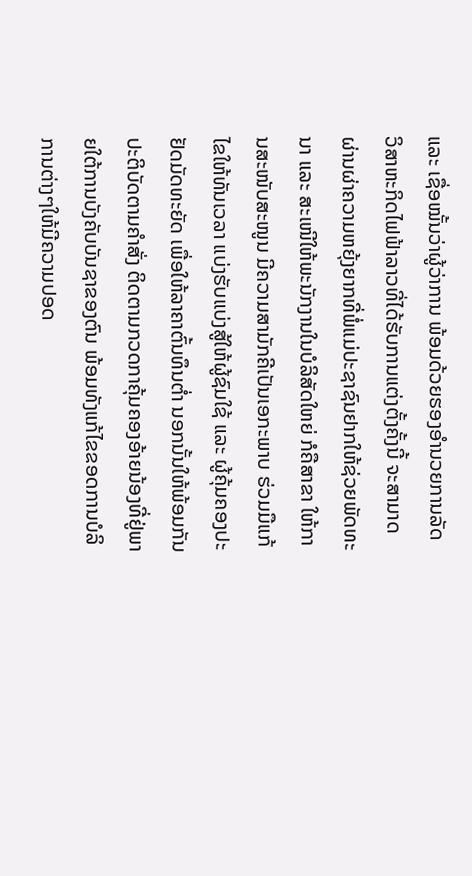ແລະ ເຊື່ອໝັ້ນວ່າຜູ້ວ່າການ ພ້ອມດ້ວຍຮອງອໍານວຍການລັດວິສາຫະກິດໄຟຟ້າລາວທີ່ໄດ້ຮັບການແຕ່ງຕັ້ງຄັ້ງນີ້ ຈະສາມາດຜ່ານຜ່າຄວາມຫຍຸ້ງຍາກທີ່ພໍ່ແມ່ປະຊາຊົນຢາກໃຫ້ຊ່ວຍພັດທະນາ ແລະ ສະເໜີໃຫ້ພະນັກງານໃນບໍລິສັດໃຫຍ່ ກໍຄືສາຂາ ໃຫ້ການສະໜັບສະໜູນ ມີຄວາມສາມັກຄີເປັນເອກະພາບ ຮ່ວມມືແກ້ໄຂໃຫ້ທັນເວລາ ແບ່ງຮັບແບ່ງສູ້ໃຫ້ຜູ້ຊົມໃຊ້ ແລະ ຜູ້ຄຸ້ມຄອງປະຢັດມັດທະຍັດ ເພື່ອໃຫ້ລາຄາຕົ້ນທຶນຕໍ່າ ນອກນັ້ນໃຫ້ພ້ອມກັນປະຕິບັດຕາມຄໍາສັ່ງ ຕິດຕາມກວດກາຄຸ້ມຄອງອ້າຍນ້ອງທີ່ຢູ່ພາຍໃຕ້ການບັງຄັບບັນຊາຂອງຕົນ ພ້ອມທັງແກ້ໄຂຂອດການບໍລິການຕ່າງໆໃຫ້ມີຄວາມປອດ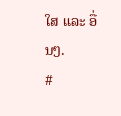ໃສ ແລະ ອື່ນໆ.
#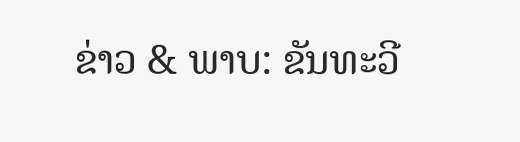ຂ່າວ & ພາບ: ຂັນທະວີ